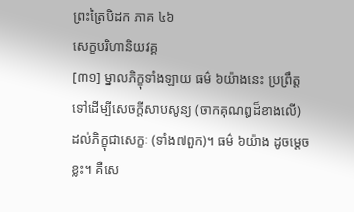ព្រះត្រៃបិដក ភាគ ៤៦
សេក្ខបរិហានិយវគ្គ
[៣១] ម្នាលភិក្ខុទាំងឡាយ ធម៌ ៦យ៉ាងនេះ ប្រព្រឹត្តទៅដើម្បីសេចក្តីសាបសូន្យ (ចាកគុណឰដ៏ខាងលើ) ដល់ភិក្ខុជាសេក្ខៈ (ទាំង៧ពួក)។ ធម៌ ៦យ៉ាង ដូចម្តេចខ្លះ។ គឺសេ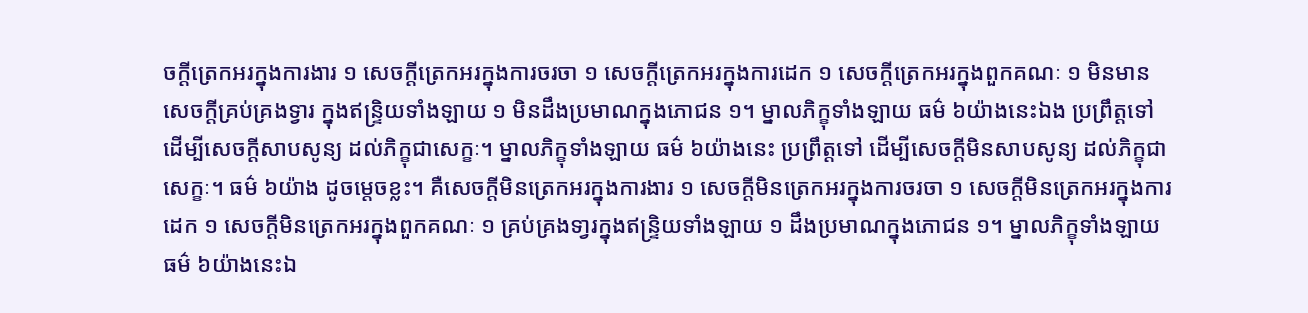ចក្តីត្រេកអរក្នុងការងារ ១ សេចក្តីត្រេកអរក្នុងការចរចា ១ សេចក្តីត្រេកអរក្នុងការដេក ១ សេចក្តីត្រេកអរក្នុងពួកគណៈ ១ មិនមានសេចក្តីគ្រប់គ្រងទ្វារ ក្នុងឥន្រ្ទិយទាំងឡាយ ១ មិនដឹងប្រមាណក្នុងភោជន ១។ ម្នាលភិក្ខុទាំងឡាយ ធម៌ ៦យ៉ាងនេះឯង ប្រព្រឹត្តទៅ ដើម្បីសេចក្តីសាបសូន្យ ដល់ភិក្ខុជាសេក្ខៈ។ ម្នាលភិក្ខុទាំងឡាយ ធម៌ ៦យ៉ាងនេះ ប្រព្រឹត្តទៅ ដើម្បីសេចក្តីមិនសាបសូន្យ ដល់ភិក្ខុជាសេក្ខៈ។ ធម៌ ៦យ៉ាង ដូចម្តេចខ្លះ។ គឺសេចក្តីមិនត្រេកអរក្នុងការងារ ១ សេចក្តីមិនត្រេកអរក្នុងការចរចា ១ សេចក្តីមិនត្រេកអរក្នុងការដេក ១ សេចក្តីមិនត្រេកអរក្នុងពួកគណៈ ១ គ្រប់គ្រងទា្វរក្នុងឥន្រ្ទិយទាំងឡាយ ១ ដឹងប្រមាណក្នុងភោជន ១។ ម្នាលភិក្ខុទាំងឡាយ ធម៌ ៦យ៉ាងនេះឯ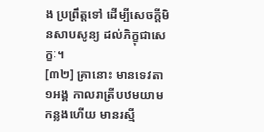ង ប្រព្រឹត្តទៅ ដើម្បីសេចក្តីមិនសាបសូន្យ ដល់ភិក្ខុជាសេក្ខៈ។
[៣២] គ្រានោះ មានទេវតា ១អង្គ កាលរាត្រីបឋមយាមកន្លងហើយ មានរស្មី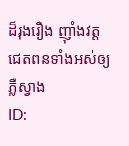ដ៏រុងរឿង ញ៉ាំងវត្តជេតពនទាំងអស់ឲ្យភ្លឺស្វាង
ID: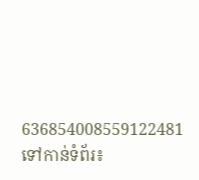636854008559122481
ទៅកាន់ទំព័រ៖